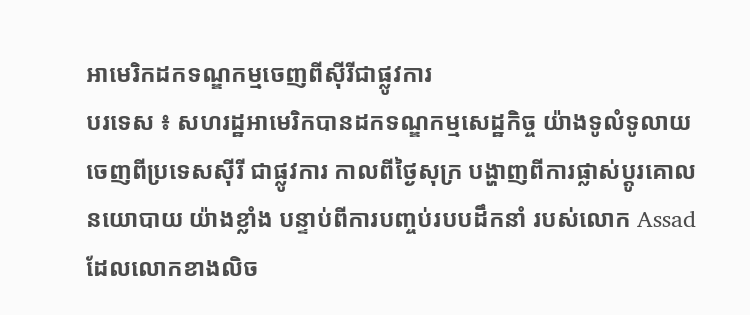អាមេរិកដកទណ្ឌកម្មចេញពីស៊ីរីជាផ្លូវការ
បរទេស ៖ សហរដ្ឋអាមេរិកបានដកទណ្ឌកម្មសេដ្ឋកិច្ច យ៉ាងទូលំទូលាយ ចេញពីប្រទេសស៊ីរី ជាផ្លូវការ កាលពីថ្ងៃសុក្រ បង្ហាញពីការផ្លាស់ប្តូរគោលនយោបាយ យ៉ាងខ្លាំង បន្ទាប់ពីការបញ្ចប់របបដឹកនាំ របស់លោក Assad ដែលលោកខាងលិច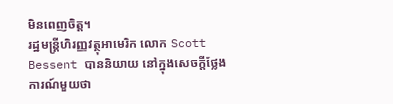មិនពេញចិត្ត។
រដ្ឋមន្ត្រីហិរញ្ញវត្ថុអាមេរិក លោក Scott Bessent បាននិយាយ នៅក្នុងសេចក្តីថ្លែងការណ៍មួយថា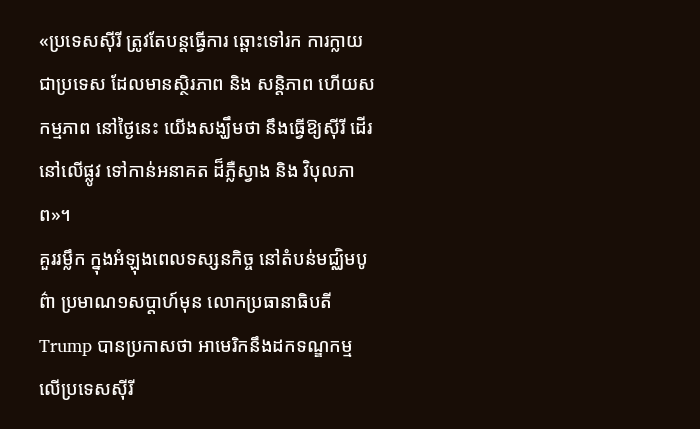«ប្រទេសស៊ីរី ត្រូវតែបន្តធ្វើការ ឆ្ពោះទៅរក ការក្លាយជាប្រទេស ដែលមានស្ថិរភាព និង សន្តិភាព ហើយសកម្មភាព នៅថ្ងៃនេះ យើងសង្ឃឹមថា នឹងធ្វើឱ្យស៊ីរី ដើរនៅលើផ្លូវ ទៅកាន់អនាគត ដ៏ភ្លឺស្វាង និង វិបុលភាព»។
គួររម្លឹក ក្នុងអំឡុងពេលទស្សនកិច្ច នៅតំបន់មជ្ឈិមបូព៌ា ប្រមាណ១សប្តាហ៍មុន លោកប្រធានាធិបតី Trump បានប្រកាសថា អាមេរិកនឹងដកទណ្ឌកម្ម លើប្រទេសស៊ីរី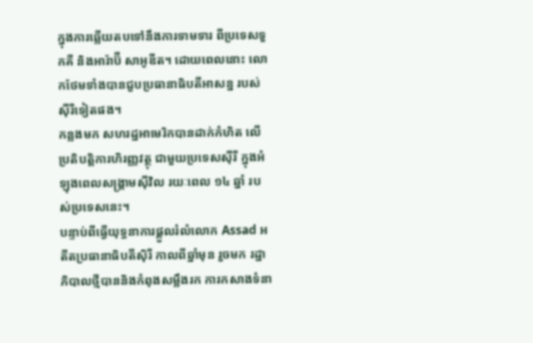ក្នុងការឆ្លើយតបទៅនឹងការទាមទារ ពីប្រទេសទួកគី និងអារ៉ាប៊ី សាអូឌីត។ ដោយពេលនោះ លោកថែមទាំងបានជួបប្រធានាធិបតីអាសន្ន របស់ស៊ីរីទៀតផង។
កន្លងមក សហរដ្ឋអាមេរិកបានដាក់កំហិត លើប្រតិបត្តិការហិរញ្ញវត្ថុ ជាមួយប្រទេសស៊ីរី ក្នុងអំឡុងពេលសង្គ្រាមស៊ីវិល រយៈពេល ១៤ ឆ្នាំ របស់ប្រទេសនេះ។
បន្ទាប់ពីធ្វើយុទ្ធនាការផ្តួលរំលំលោក Assad អតីតប្រធានាធិបតីស៊ិរី កាលពីឆ្នាំមុន រួចមក រដ្ឋាភិបាលថ្មីបាននិងកំពុងសម្លឹងរក ការកសាងទំនា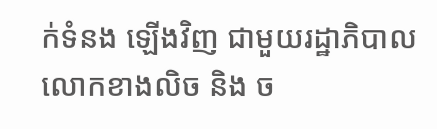ក់ទំនង ឡើងវិញ ជាមួយរដ្ឋាភិបាល លោកខាងលិច និង ច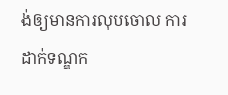ង់ឲ្យមានការលុបចោល ការដាក់ទណ្ឌក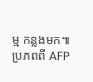ម្ម កន្លងមក៕
ប្រភពពី AFP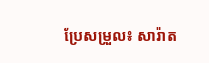ប្រែសម្រួល៖ សារ៉ាត